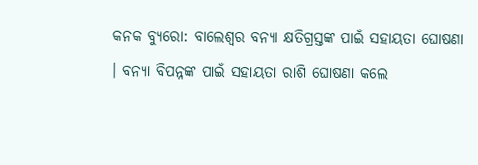କନକ ବ୍ୟୁରୋ: ବାଲେଶ୍ୱର ବନ୍ୟା କ୍ଷତିଗ୍ରସ୍ତଙ୍କ ପାଇଁ ସହାୟତା ଘୋଷଣା । ବନ୍ୟା ବିପନ୍ନଙ୍କ ପାଇଁ ସହାୟତା ରାଶି ଘୋଷଣା କଲେ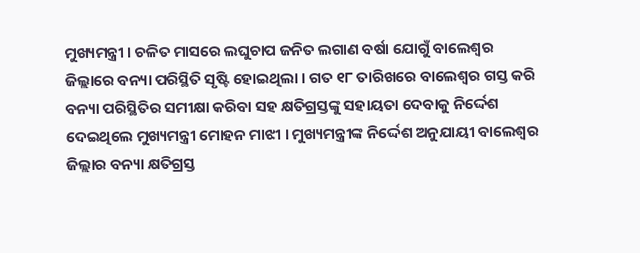ମୁଖ୍ୟମନ୍ତ୍ରୀ । ଚଳିତ ମାସରେ ଲଘୁଚାପ ଜନିତ ଲଗାଣ ବର୍ଷା ଯୋଗୁଁ ବାଲେଶ୍ୱର ଜିଲ୍ଲାରେ ବନ୍ୟା ପରିସ୍ଥିତି ସୃଷ୍ଟି ହୋଇଥିଲା । ଗତ ୧୮ ତାରିଖରେ ବାଲେଶ୍ୱର ଗସ୍ତ କରି ବନ୍ୟା ପରିସ୍ଥିତିର ସମୀକ୍ଷା କରିବା ସହ କ୍ଷତିଗ୍ରସ୍ତଙ୍କୁ ସହାୟତା ଦେବାକୁ ନିର୍ଦ୍ଦେଶ ଦେଇଥିଲେ ମୁଖ୍ୟମନ୍ତ୍ରୀ ମୋହନ ମାଝୀ । ମୁଖ୍ୟମନ୍ତ୍ରୀଙ୍କ ନିର୍ଦ୍ଦେଶ ଅନୁଯାୟୀ ବାଲେଶ୍ୱର ଜିଲ୍ଲାର ବନ୍ୟା କ୍ଷତିଗ୍ରସ୍ତ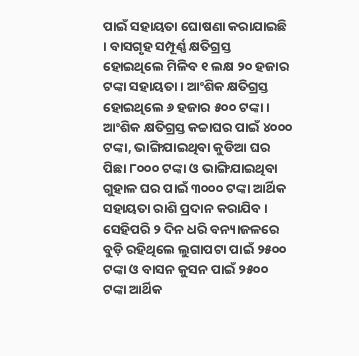ପାଇଁ ସହାୟତା ଘୋଷଣା କରାଯାଇଛି । ବାସଗୃହ ସମ୍ପୂର୍ଣ୍ଣ କ୍ଷତିଗ୍ରସ୍ତ ହୋଇଥିଲେ ମିଳିବ ୧ ଲକ୍ଷ ୨୦ ହଜାର ଟଙ୍କା ସହାୟତା । ଆଂଶିକ କ୍ଷତିଗ୍ରସ୍ତ ହୋଇଥିଲେ ୬ ହଜାର ୫୦୦ ଟଙ୍କା । ଆଂଶିକ କ୍ଷତିଗ୍ରସ୍ତ କଚ୍ଚାଘର ପାଇଁ ୪୦୦୦ ଟଙ୍କା, ଭାଙ୍ଗିଯାଇଥିବା କୁଡିଆ ଘର ପିଛା ୮୦୦୦ ଟଙ୍କା ଓ ଭାଙ୍ଗିଯାଇଥିବା ଗୁହାଳ ଘର ପାଇଁ ୩୦୦୦ ଟଙ୍କା ଆର୍ଥିକ ସହାୟତା ରାଶି ପ୍ରଦାନ କରାଯିବ ।
ସେହିପରି ୨ ଦିନ ଧରି ବନ୍ୟାଜଳରେ ବୁଡ଼ି ରହିଥିଲେ ଲୁଗାପଟା ପାଇଁ ୨୫୦୦ ଟଙ୍କା ଓ ବାସନ କୁସନ ପାଇଁ ୨୫୦୦ ଟଙ୍କା ଆର୍ଥିକ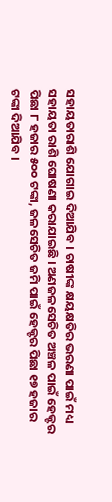ସହାୟତାରାଶି ଯୋଗାଇ ଦିଆଯିବ । ଚାଷୀଙ୍କ କ୍ଷୟକ୍ଷତିର ଭରଣା ପାଇଁ ମଧ୍ୟ ସହାୟତା ରାଶି ଘୋଷଣା କରାଯାଇଛି । ଅଣଜଳସେଚିତ ଅଞ୍ଚଳ ପାଇଁ ହେକ୍ଟର ପିଛା ୮ ହଜାର ୫୦୦ ଟଙ୍କା, ଜଳସେଚିତ ଜମି ପାଇଁ ହେକ୍ଟର ପିଛା ୧୭ ହଜାର ଟଙ୍କା ଦିଆଯିବ ।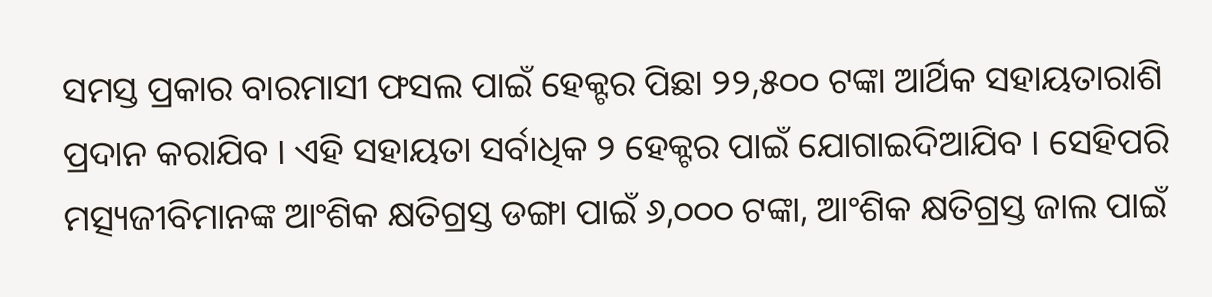ସମସ୍ତ ପ୍ରକାର ବାରମାସୀ ଫସଲ ପାଇଁ ହେକ୍ଟର ପିଛା ୨୨,୫୦୦ ଟଙ୍କା ଆର୍ଥିକ ସହାୟତାରାଶି ପ୍ରଦାନ କରାଯିବ । ଏହି ସହାୟତା ସର୍ବାଧିକ ୨ ହେକ୍ଟର ପାଇଁ ଯୋଗାଇଦିଆଯିବ । ସେହିପରି ମତ୍ସ୍ୟଜୀବିମାନଙ୍କ ଆଂଶିକ କ୍ଷତିଗ୍ରସ୍ତ ଡଙ୍ଗା ପାଇଁ ୬,୦୦୦ ଟଙ୍କା, ଆଂଶିକ କ୍ଷତିଗ୍ରସ୍ତ ଜାଲ ପାଇଁ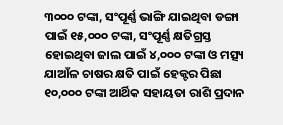୩୦୦୦ ଟଙ୍କା, ସଂପୂର୍ଣ୍ଣ ଭାଙ୍ଗି ଯାଇଥିବା ଡଙ୍ଗା ପାଇଁ ୧୫,୦୦୦ ଟଙ୍କା, ସଂପୂର୍ଣ୍ଣ କ୍ଷତିଗ୍ରସ୍ତ ହୋଇଥିବା ଜାଲ ପାଇଁ ୪,୦୦୦ ଟଙ୍କା ଓ ମତ୍ସ୍ୟ ଯାଆଁଳ ଚାଷର କ୍ଷତି ପାଇଁ ହେକ୍ଟର ପିଛା ୧୦,୦୦୦ ଟଙ୍କା ଆର୍ଥିକ ସହାୟତା ରାଶି ପ୍ରଦାନ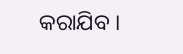କରାଯିବ ।